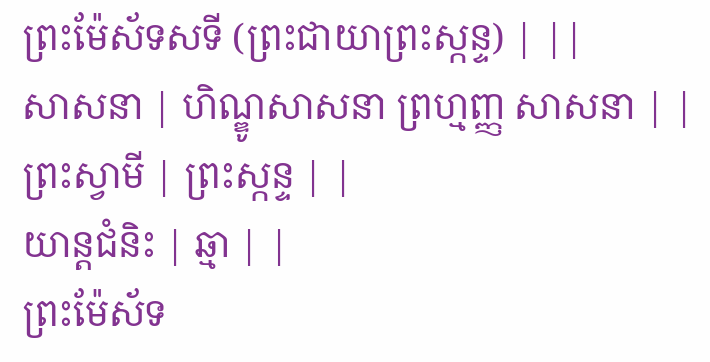ព្រះម៉ែស័ទសទី (ព្រះជាយាព្រះស្កន្ទ) | ||
សាសនា | ហិណ្ឌូសាសនា ព្រហ្មញ្ញ សាសនា | |
ព្រះស្វាមី | ព្រះស្កន្ទ | |
យាន្តជំនិះ | ឆ្មា | |
ព្រះម៉ែស័ទ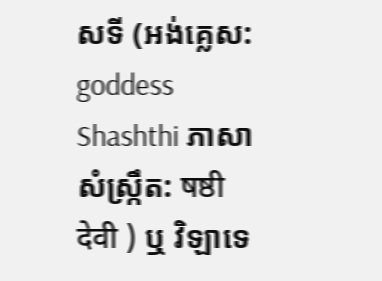សទី (អង់គ្លេស: goddess Shashthi ភាសាសំស្ក្រឹត: षष्ठी देवी ) ឬ វិឡាទេ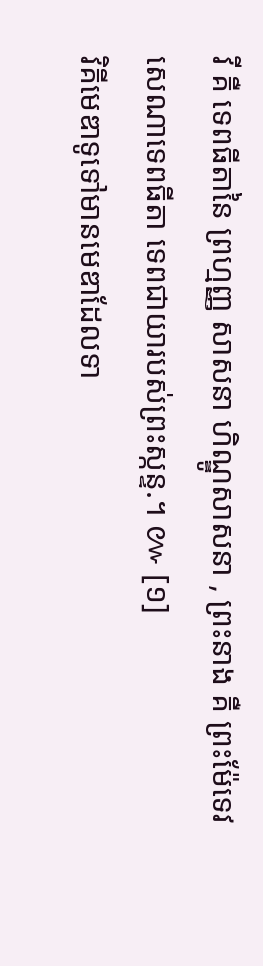វី គឺ ទេពធីតានៃ ព្រហ្មញ្ញ សាសនា ហិណ្ឌូសាសនា , ព្រះនាង គឺ ព្រះម៉ែទេវសេណាទេពធីតា ទេពជាយារបស់ព្រះស្កន្ទ.។ ៚ [១]
វិគីមេឌាទូទៅមានមេឌាដែលទា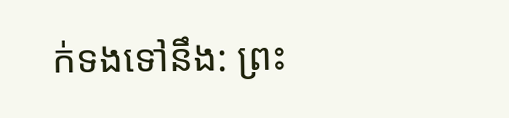ក់ទងទៅនឹង: ព្រះ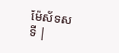ម៉ែស័ទសទី |